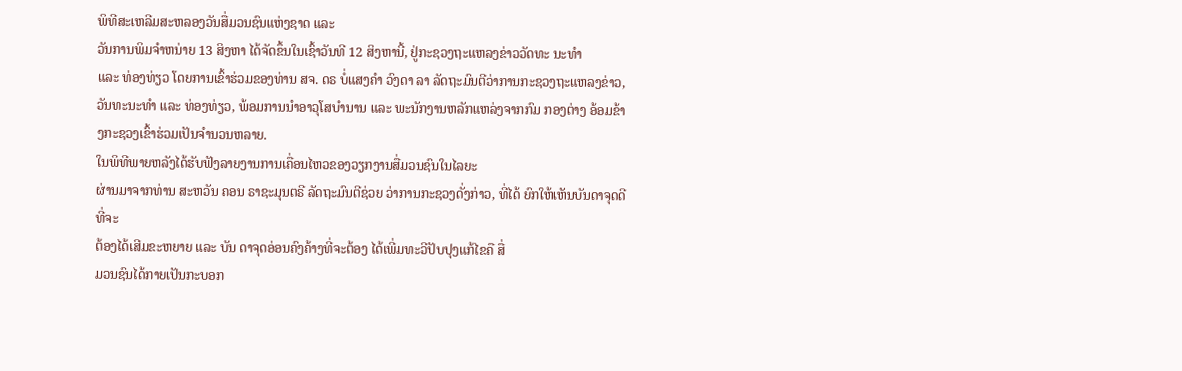ພິທີສະເຫລີມສະຫລອງວັນສື່ມວນຊົນແຫ່ງຊາດ ແລະ
ວັນການພິມຈຳຫນ່າຍ 13 ສິງຫາ ໄດ້ຈັດຂຶ້ນໃນເຊົ້າວັນທີ 12 ສິງຫານີ້, ຢູ່ກະຊວງຖະແຫລງຂ່າວວັດທະ ນະທຳ
ແລະ ທ່ອງທ່ຽວ ໂດຍການເຂົ້າຮ່ວມຂອງທ່ານ ສຈ. ດຣ ບໍ່ແສງຄຳ ວົງດາ ລາ ລັດຖະມົນຕີວ່າການກະຊວງຖະແຫລງຂ່າວ,
ວັນທະນະທຳ ແລະ ທ່ອງທ່ຽວ, ພ້ອມການນຳອາວຸໂສບຳນານ ແລະ ພະນັກງານຫລັກແຫລ່ງຈາກກົມ ກອງຕ່າງ ອ້ອມຂ້າງກະຊວງເຂົ້າຮ່ວມເປັນຈຳນວນຫລາຍ.
ໃນພິທີພາຍຫລັງໄດ້ຮັບຟັງລາຍງານການເຄື່ອນໄຫວຂອງວຽກງານສື່ມວນຊົນໃນໄລຍະ
ຜ່ານມາຈາກທ່ານ ສະຫວັນ ຄອນ ຣາຊະມຸນຕຣີ ລັດຖະມົນຕີຊ່ວຍ ວ່າການກະຊວງດັ່ງກ່າວ, ທີ່ໄດ້ ຍົກໃຫ້ເຫັນບັນດາຈຸດດີທີ່ຈະ
ຕ້ອງໄດ້ເສີມຂະຫຍາຍ ແລະ ບັນ ດາຈຸດອ່ອນຄົງຄ້າງທີ່ຈະຕ້ອງ ໄດ້ເພີ່ມທະວີປັບປຸງແກ້ໄຂຄື ສື່
ມວນຊົນໄດ້ກາຍເປັນກະບອກ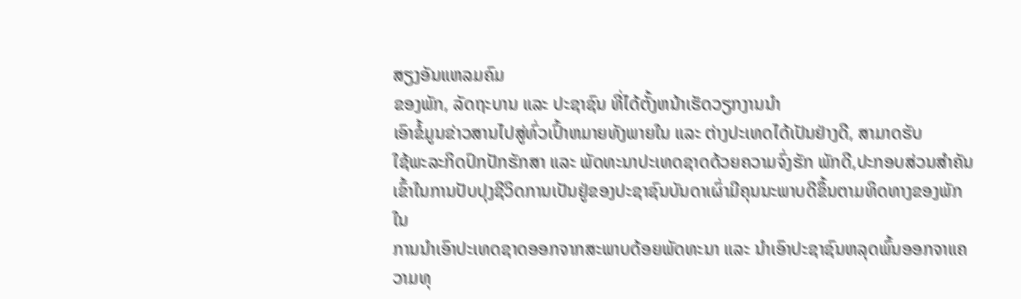ສຽງອັນແຫລມຄົມ
ຂອງພັກ, ລັດຖະບານ ແລະ ປະຊາຊົນ ທີ່ໄດ້ຕັ້ງຫນ້າເຮັດວຽກງານນຳ
ເອົາຂໍ້ມູນຂ່າວສານໄປສູ່ທົ່ວເປົ້າຫມາຍທັງພາຍໃນ ແລະ ຕ່າງປະເທດໄດ້ເປັນຢ່າງດີ, ສາມາດຮັບ
ໃຊ້ພະລະກິດປົກປັກຮັກສາ ແລະ ພັດທະນາປະເທດຊາດດ້ວຍຄວາມຈົ່ງຮັກ ພັກດີ,ປະກອບສ່ວນສຳຄັນເຂົ້າໃນການປັບປຸງຊີວິດການເປັນຢູ່ຂອງປະຊາຊົນບັນດາເຜົ່າມີຄຸນນະພາບດີຂຶ້ນຕາມທິດທາງຂອງພັກໃນ
ການນຳເອົາປະເທດຊາດອອກຈາກສະພາບດ້ອຍພັດທະນາ ແລະ ນຳເອົາປະຊາຊົນຫລຸດພົ້ນອອກຈາແຄວາມທຸ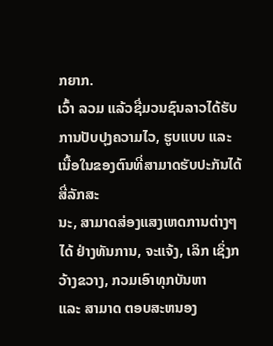ກຍາກ.
ເວົ້າ ລວມ ແລ້ວຊື່ມວນຊົນລາວໄດ້ຮັບການປັບປຸງຄວາມໄວ, ຮູບແບບ ແລະ ເນື້ອໃນຂອງຕົນທີ່ສາມາດຮັບປະກັນໄດ້ສີ່ລັກສະ
ນະ, ສາມາດສ່ອງແສງເຫດການຕ່າງໆໄດ້ ຢ່າງທັນການ, ຈະແຈ້ງ, ເລິກ ເຊິ່ງກວ້າງຂວາງ, ກວມເອົາທຸກບັນຫາ
ແລະ ສາມາດ ຕອບສະຫນອງ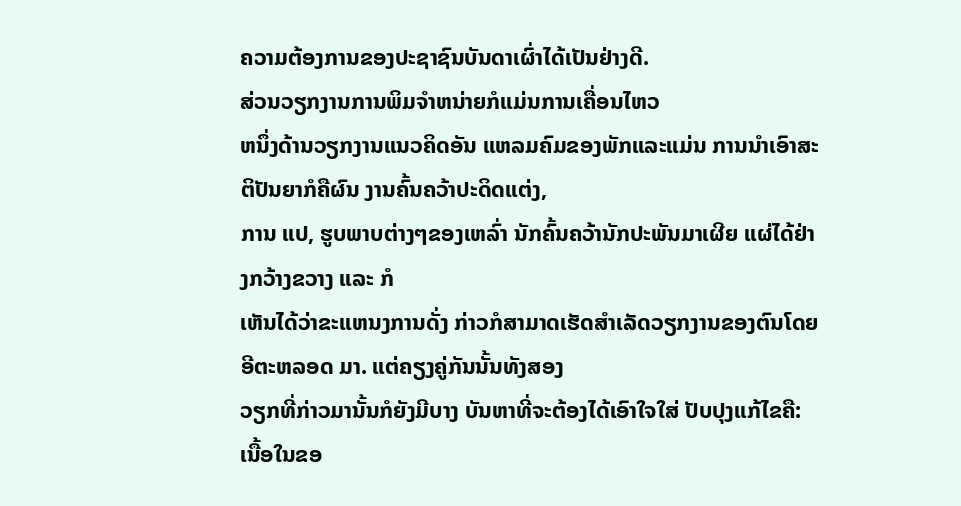ຄວາມຕ້ອງການຂອງປະຊາຊົນບັນດາເຜົ່າໄດ້ເປັນຢ່າງດີ.
ສ່ວນວຽກງານການພິມຈຳຫນ່າຍກໍແມ່ນການເຄື່ອນໄຫວ
ຫນຶ່ງດ້ານວຽກງານແນວຄິດອັນ ແຫລມຄົມຂອງພັກແລະແມ່ນ ການນຳເອົາສະຕິປັນຍາກໍຄືຜົນ ງານຄົ້ນຄວ້າປະດິດແຕ່ງ,
ການ ແປ, ຮູບພາບຕ່າງໆຂອງເຫລົ່າ ນັກຄົ້ນຄວ້ານັກປະພັນມາເຜີຍ ແຜ່ໄດ້ຢ່າງກວ້າງຂວາງ ແລະ ກໍ
ເຫັນໄດ້ວ່າຂະແຫນງການດັ່ງ ກ່າວກໍສາມາດເຮັດສຳເລັດວຽກງານຂອງຕົນໂດຍອີຕະຫລອດ ມາ. ແຕ່ຄຽງຄູ່ກັນນັ້ນທັງສອງ
ວຽກທີ່ກ່າວມານັ້ນກໍຍັງມີບາງ ບັນຫາທີ່ຈະຕ້ອງໄດ້ເອົາໃຈໃສ່ ປັບປຸງແກ້ໄຂຄື: ເນື້ອໃນຂອ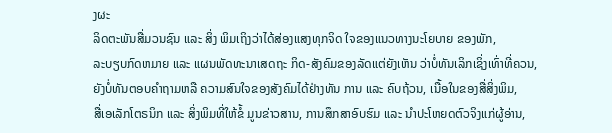ງຜະ
ລິດຕະພັນສື່ມວນຊົນ ແລະ ສິ່ງ ພິມເຖິງວ່າໄດ້ສ່ອງແສງທຸກຈິດ ໃຈຂອງແນວທາງນະໂຍບາຍ ຂອງພັກ,
ລະບຽບກົດຫມາຍ ແລະ ແຜນພັດທະນາເສດຖະ ກິດ-ສັງຄົມຂອງລັດແຕ່ຍັງເຫັນ ວ່າບໍ່ທັນເລິກເຊິ່ງເທົ່າທີ່ຄວນ,
ຍັງບໍ່ທັນຕອບຄຳຖາມຫລື ຄວາມສົນໃຈຂອງສັງຄົມໄດ້ຢ່າງທັນ ການ ແລະ ຄົບຖ້ວນ, ເນື້ອໃນຂອງສື່ສິ່ງພິມ,
ສື່ເອເລັກໂຕຣນິກ ແລະ ສິ່ງພິມທີ່ໃຫ້ຂໍ້ ມູນຂ່າວສານ, ການສຶກສາອົບຮົມ ແລະ ນຳປະໂຫຍດຕົວຈິງແກ່ຜູ້ອ່ານ,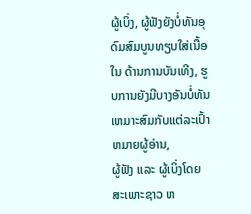ຜູ້ເບິ່ງ, ຜູ້ຟັງຍັງບໍ່ທັນອຸດົມສົມບູນທຽບໃສ່ເນື້ອໃນ ດ້ານການບັນເທີງ, ຮູບການຍັງມີບາງອັນບໍ່ທັນເຫມາະສົມກັບແຕ່ລະເປົ້າຫມາຍຜູ້ອ່ານ,
ຜູ້ຟັງ ແລະ ຜູ້ເບິ່ງໂດຍສະເພາະຊາວ ຫ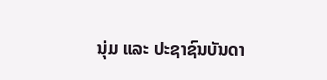ນຸ່ມ ແລະ ປະຊາຊົນບັນດາ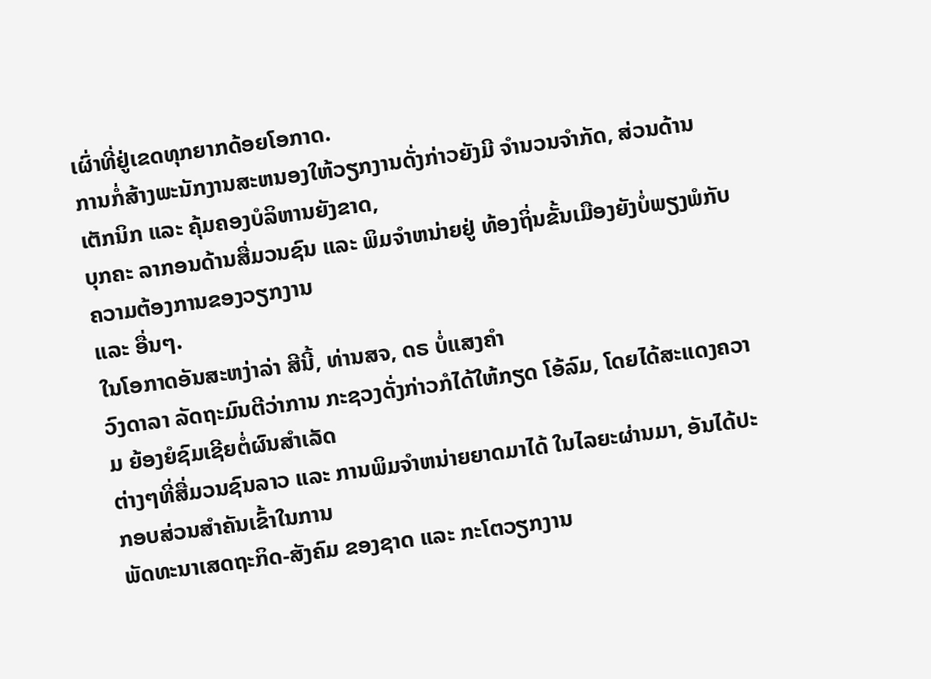ເຜົ່າທີ່ຢູ່ເຂດທຸກຍາກດ້ອຍໂອກາດ.
ການກໍ່ສ້າງພະນັກງານສະຫນອງໃຫ້ວຽກງານດັ່ງກ່າວຍັງມີ ຈຳນວນຈຳກັດ, ສ່ວນດ້ານເຕັກນິກ ແລະ ຄຸ້ມຄອງບໍລິຫານຍັງຂາດ,
ບຸກຄະ ລາກອນດ້ານສື່ມວນຊົນ ແລະ ພິມຈຳຫນ່າຍຢູ່ ທ້ອງຖິ່ນຂັ້ນເມືອງຍັງບໍ່ພຽງພໍກັບຄວາມຕ້ອງການຂອງວຽກງານ
ແລະ ອື່ນໆ.
ໃນໂອກາດອັນສະຫງ່າລ່າ ສີນີ້, ທ່ານສຈ, ດຣ ບໍ່ແສງຄຳ
ວົງດາລາ ລັດຖະມົນຕີວ່າການ ກະຊວງດັ່ງກ່າວກໍໄດ້ໃຫ້ກຽດ ໂອ້ລົມ, ໂດຍໄດ້ສະແດງຄວາມ ຍ້ອງຍໍຊົມເຊີຍຕໍ່ຜົນສຳເລັດ
ຕ່າງໆທີ່ສື່ມວນຊົນລາວ ແລະ ການພິມຈຳຫນ່າຍຍາດມາໄດ້ ໃນໄລຍະຜ່ານມາ, ອັນໄດ້ປະ ກອບສ່ວນສຳຄັນເຂົ້າໃນການ
ພັດທະນາເສດຖະກິດ-ສັງຄົມ ຂອງຊາດ ແລະ ກະໂຕວຽກງານ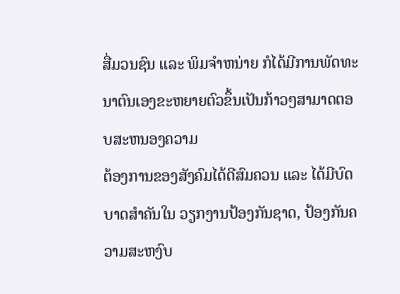ສື່ມວນຊົນ ແລະ ພິມຈຳຫນ່າຍ ກໍໄດ້ມີການພັດທະນາຕົນເອງຂະຫຍາຍຕົວຂຶ້ນເປັນກ້າວໆສາມາດຕອບສະຫນອງຄວາມ
ຕ້ອງການຂອງສັງຄົມໄດ້ດີສົມຄວນ ແລະ ໄດ້ມີບົດບາດສຳຄັນໃນ ວຽກງານປ້ອງກັນຊາດ, ປ້ອງກັນຄວາມສະຫງົບ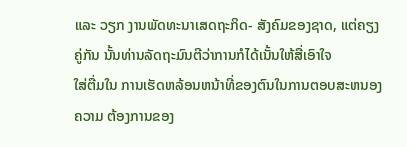ແລະ ວຽກ ງານພັດທະນາເສດຖະກິດ- ສັງຄົມຂອງຊາດ, ແຕ່ຄຽງຄູ່ກັນ ນັ້ນທ່ານລັດຖະມົນຕີວ່າການກໍໄດ້ເນັ້ນໃຫ້ສື່ເອົາໃຈ
ໃສ່ຕື່ມໃນ ການເຮັດຫລ້ອນຫນ້າທີ່ຂອງຕົນໃນການຕອບສະຫນອງຄວາມ ຕ້ອງການຂອງ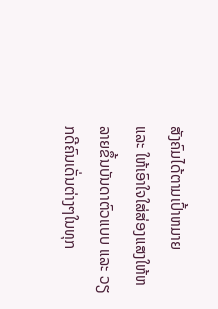ສັງຄົມໄດ້ຕາມເປົ້າຫມາຍ
ແລະ ໃຫ້ເອົາໃຈໃສ່ສ່ອງແສງໃຫ້ຫລາຍຂຶ້ນບັນດາຕົວແບບ ແລະ ວຽກດີຄົນເດັ່ນຕ່າງໆໃນທຸກ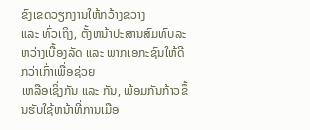ຂົງເຂດວຽກງານໃຫ້ກວ້າງຂວາງ
ແລະ ທົ່ວເຖິງ, ຕັ້ງຫນ້າປະສານສົມທົບລະ ຫວ່າງເບື້ອງລັດ ແລະ ພາກເອກະຊົນໃຫ້ດີກວ່າເກົ່າເພື່ອຊ່ວຍ
ເຫລືອເຊິ່ງກັນ ແລະ ກັນ, ພ້ອມກັນກ້າວຂຶ້ນຮັບໃຊ້ຫນ້າທີ່ການເມືອ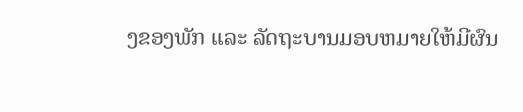ງຂອງພັກ ແລະ ລັດຖະບານມອບຫມາຍໃຫ້ມີຜົນ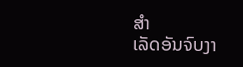ສຳ
ເລັດອັນຈົບງາ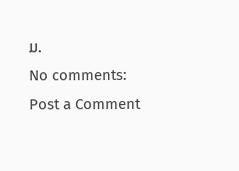ມ.
No comments:
Post a Comment